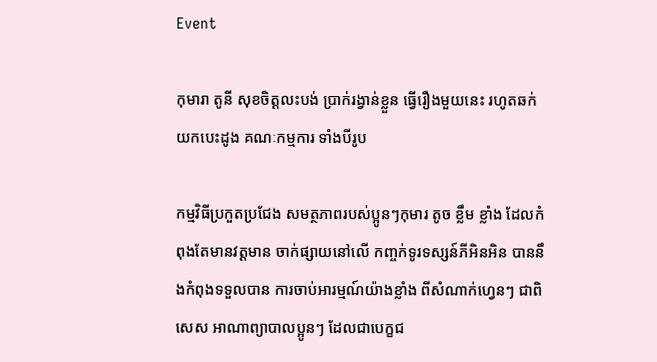Event

កុមារា តូនី សុខចិត្តលះបង់ ប្រាក់រង្វាន់ខ្លួន ធ្វើរឿងមួយនេះ រហូតឆក់យកបេះដូង គណៈកម្មការ ទាំងបីរូប

កម្មវិធីប្រកួតប្រជែង សមត្ថភាពរបស់ប្អូនៗកុមារ តូច ខ្លឹម ខ្លាំង ដែលកំពុងតែមានវត្តមាន ចាក់ផ្សាយនៅលើ កញ្ចក់ទូរទស្សន៍ភីអិនអិន បាននឹងកំពុងទទួលបាន ការចាប់អារម្មណ៍យ៉ាងខ្លាំង ពីសំណាក់ហ្វេនៗ ជាពិសេស អាណាព្យាបាលប្អូនៗ ដែលជាបេក្ខជ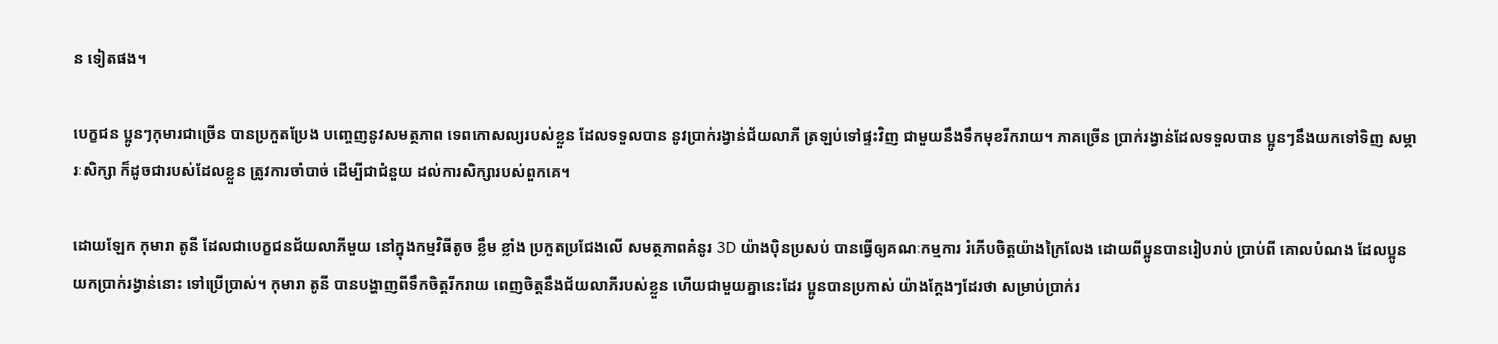ន ទៀតផង។

បេក្ខជន ប្អូនៗកុមារជាច្រើន បានប្រកួតប្រែង បញ្ចេញនូវសមត្ថភាព ទេពកោសល្យរបស់ខ្លួន ដែលទទួលបាន នូវប្រាក់រង្វាន់ជ័យលាភី ត្រឡប់ទៅផ្ទះវិញ ជាមួយនឹងទឹកមុខរីករាយ។ ភាគច្រើន ប្រាក់រង្វាន់ដែលទទួលបាន ប្អូនៗនឹងយកទៅទិញ សម្ភារៈសិក្សា ក៏ដូចជារបស់ដែលខ្លួន ត្រូវការចាំបាច់ ដើម្បីជាជំនួយ ដល់ការសិក្សារបស់ពួកគេ។

ដោយឡែក កុមារា តូនី ដែលជាបេក្ខជនជ័យលាភីមួយ នៅក្នុងកម្មវិធីតូច ខ្លឹម ខ្លាំង ប្រកួតប្រជែងលើ សមត្ថភាពគំនូរ 3D យ៉ាងប៉ិនប្រសប់ បានធ្វើឲ្យគណៈកម្មការ រំភើបចិត្តយ៉ាងក្រៃលែង ដោយពីប្អូនបានរៀបរាប់ ប្រាប់ពី គោលបំណង ដែលប្អូនយកប្រាក់រង្វាន់នោះ ទៅប្រើប្រាស់។ កុមារា តូនី បានបង្ហាញពីទឹកចិត្តរីករាយ ពេញចិត្តនឹងជ័យលាភីរបស់ខ្លួន ហើយជាមួយគ្នានេះដែរ ប្អូនបានប្រកាស់ យ៉ាងក្តែងៗដែរថា សម្រាប់ប្រាក់រ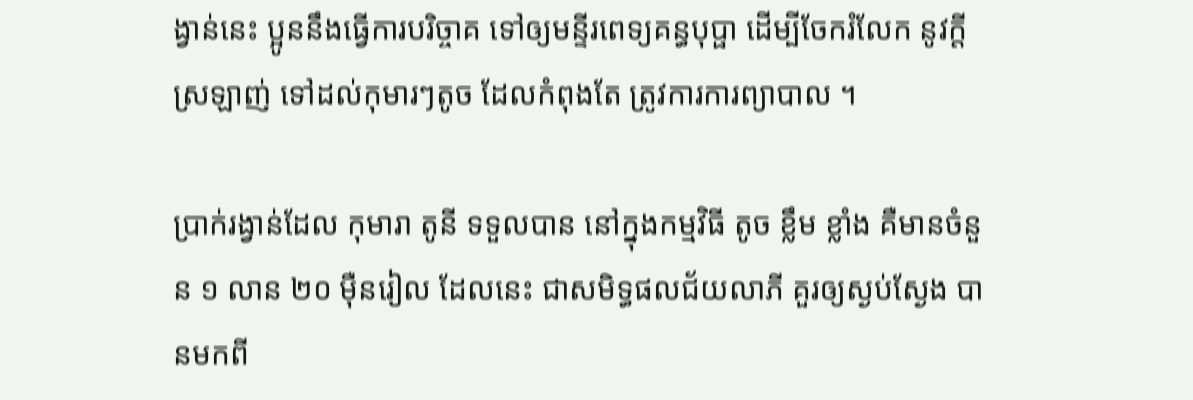ង្វាន់នេះ ប្អូននឹងធ្វើការបរិច្ចាគ ទៅឲ្យមន្ទីរពេទ្យគន្ធបុប្ផា ដើម្បីចែករំលែក នូវក្តីស្រឡាញ់ ទៅដល់កុមារៗតូច ដែលកំពុងតែ ត្រូវការការព្យាបាល ។

ប្រាក់រង្វាន់ដែល កុមារា តូនី ទទួលបាន នៅក្នុងកម្មវិធី តូច ខ្លឹម ខ្លាំង គឺមានចំនួន ១ លាន ២០ ម៉ឺនរៀល ដែលនេះ ជាសមិទ្ធផលជ័យលាភី គួរឲ្យស្ងប់ស្ងែង បានមកពី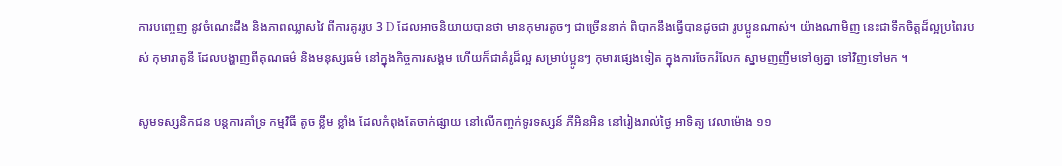ការបញ្ចេញ នូវចំណេះដឹង និងភាពឈ្លាសវៃ ពីការគូររូប 3 D ដែលអាចនិយាយបានថា មានកុមារតូចៗ ជាច្រើននាក់ ពិបាកនឹងធ្វើបានដូចជា រូបប្អូនណាស់។ យ៉ាងណាមិញ នេះជាទឹកចិត្តដ៏ល្អប្រពៃរបស់ កុមារាតូនី ដែលបង្ហាញពីគុណធម៌ និងមនុស្សធម៌ នៅក្នុងកិច្ចការសង្គម ហើយក៏ជាគំរូដ៏ល្អ សម្រាប់ប្អូនៗ កុមារផ្សេងទៀត ក្នុងការចែករំលែក ស្នាមញញឹមទៅឲ្យគ្នា ទៅវិញទៅមក ។

សូមទស្សនិកជន បន្តការគាំទ្រ កម្មវិធី តូច ខ្លឹម ខ្លាំង ដែលកំពុងតែចាក់ផ្សាយ នៅលើកញ្ចក់ទូរទស្សន៍ ភីអិនអិន នៅរៀងរាល់ថ្ងៃ អាទិត្យ វេលាម៉ោង ១១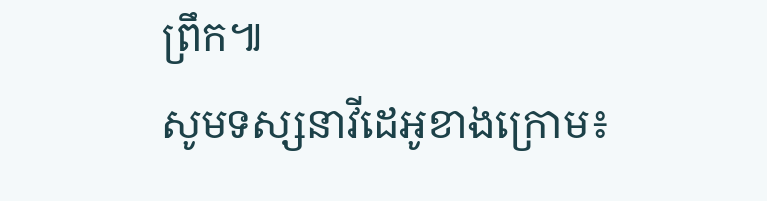ព្រឹក៕
សូមទស្សនាវីដេអូខាងក្រោម៖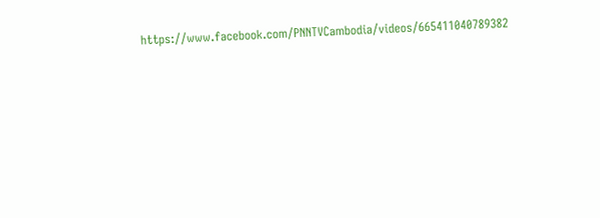https://www.facebook.com/PNNTVCambodia/videos/665411040789382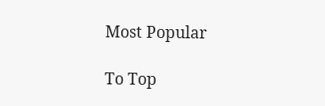Most Popular

To Top